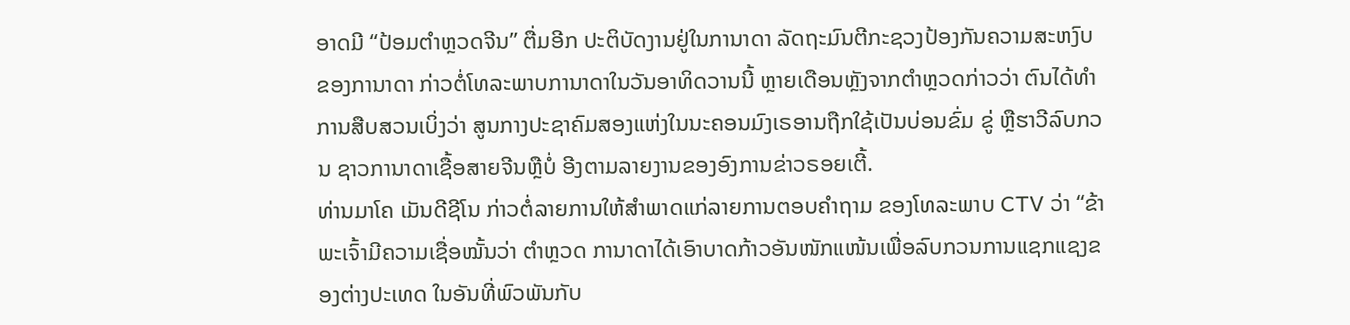ອາດມີ “ປ້ອມຕຳຫຼວດຈີນ” ຕື່ມອີກ ປະຕິບັດງານຢູ່ໃນການາດາ ລັດຖະມົນຕີກະຊວງປ້ອງກັນຄວາມສະຫງົບຂອງການາດາ ກ່າວຕໍ່ໂທລະພາບການາດາໃນວັນອາທິດວານນີ້ ຫຼາຍເດືອນຫຼັງຈາກຕຳຫຼວດກ່າວວ່າ ຕົນໄດ້ທຳການສືບສວນເບິ່ງວ່າ ສູນກາງປະຊາຄົມສອງແຫ່ງໃນນະຄອນມົງເຣອານຖືກໃຊ້ເປັນບ່ອນຂົ່ມ ຂູ່ ຫຼືຮາວີລົບກວນ ຊາວການາດາເຊື້ອສາຍຈີນຫຼືບໍ່ ອີງຕາມລາຍງານຂອງອົງການຂ່າວຣອຍເຕີ້.
ທ່ານມາໂຄ ເມັນດີຊີໂນ ກ່າວຕໍ່ລາຍການໃຫ້ສຳພາດແກ່ລາຍການຕອບຄຳຖາມ ຂອງໂທລະພາບ CTV ວ່າ “ຂ້າພະເຈົ້າມີຄວາມເຊື່ອໝັ້ນວ່າ ຕຳຫຼວດ ການາດາໄດ້ເອົາບາດກ້າວອັນໜັກແໜ້ນເພື່ອລົບກວນການແຊກແຊງຂອງຕ່າງປະເທດ ໃນອັນທີ່ພົວພັນກັບ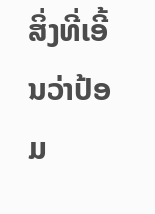ສິ່ງທີ່ເອີ້ນວ່າປ້ອມ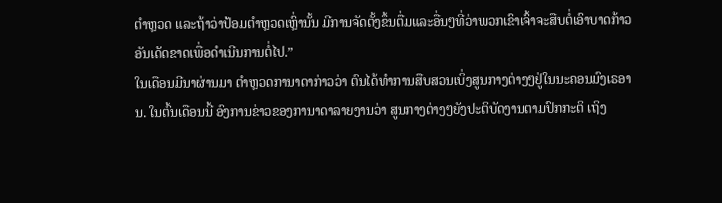ຕຳຫຼວດ ແລະຖ້າວ່າປ້ອມຕຳຫຼວດເຫຼົ່ານັ້ນ ມີການຈັດຕັ້ງຂຶ້ນຕື່ມແລະອື່ນໆທີ່ວ່າພວກເຂົາເຈົ້າຈະສືບຕໍ່ເອົາບາດກ້າວອັນເດັດຂາດເພື່ອດຳເນີນການຕໍ່ໄປ.”
ໃນເດືອນມີນາຜ່ານມາ ຕຳຫຼວດການາດາກ່າວວ່າ ຕົນໄດ້ທຳການສືບສວນເບິ່ງສູນກາງຕ່າງໆຢູ່ໃນນະຄອນມົງເຣອານ. ໃນຕົ້ນເດືອນນີ້ ອົງການຂ່າວຂອງການາດາລາຍງານວ່າ ສູນກາງຕ່າງໆຍັງປະຕິບັດງານຕາມປົກກະຕິ ເຖິງ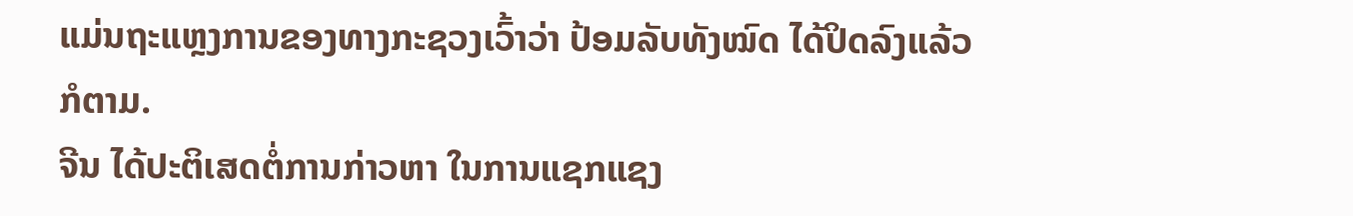ແມ່ນຖະແຫຼງການຂອງທາງກະຊວງເວົ້າວ່າ ປ້ອມລັບທັງໝົດ ໄດ້ປິດລົງແລ້ວກໍຕາມ.
ຈີນ ໄດ້ປະຕິເສດຕໍ່ການກ່າວຫາ ໃນການແຊກແຊງ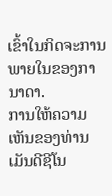ເຂົ້າໃນກິດຈະການພາຍໃນຂອງການາດາ.
ການໃຫ້ຄວາມເຫັນຂອງທ່ານເມັນດີຊີໂນ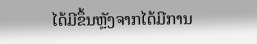ໄດ້ມີຂຶ້ນຫຼັງຈາກໄດ້ມີການ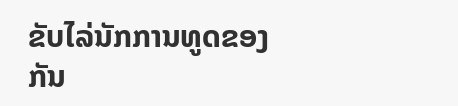ຂັບໄລ່ນັກການທູດຂອງກັນ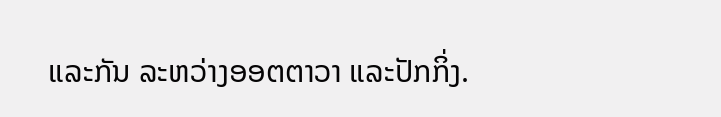ແລະກັນ ລະຫວ່າງອອຕຕາວາ ແລະປັກກິ່ງ.